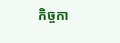កិច្ចកា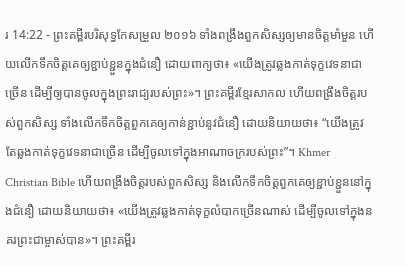រ 14:22 - ព្រះគម្ពីរបរិសុទ្ធកែសម្រួល ២០១៦ ទាំងពង្រឹងពួកសិស្សឲ្យមានចិត្តមាំមួន ហើយលើកទឹកចិត្តគេឲ្យខ្ជាប់ខ្ជួនក្នុងជំនឿ ដោយពាក្យថា៖ «យើងត្រូវឆ្លងកាត់ទុក្ខវេទនាជាច្រើន ដើម្បីឲ្យបានចូលក្នុងព្រះរាជ្យរបស់ព្រះ»។ ព្រះគម្ពីរខ្មែរសាកល ហើយពង្រឹងចិត្តរបស់ពួកសិស្ស ទាំងលើកទឹកចិត្តពួកគេឲ្យកាន់ខ្ជាប់នូវជំនឿ ដោយនិយាយថា៖ “យើងត្រូវតែឆ្លងកាត់ទុក្ខវេទនាជាច្រើន ដើម្បីចូលទៅក្នុងអាណាចក្ររបស់ព្រះ”។ Khmer Christian Bible ហើយពង្រឹងចិត្ដរបស់ពួកសិស្ស និងលើកទឹកចិត្ដពួកគេឲ្យខ្ជាប់ខ្ជួននៅក្នុងជំនឿ ដោយនិយាយថា៖ «យើងត្រូវឆ្លងកាត់ទុក្ខលំបាកច្រើនណាស់ ដើម្បីចូលទៅក្នុងនគរព្រះជាម្ចាស់បាន»។ ព្រះគម្ពីរ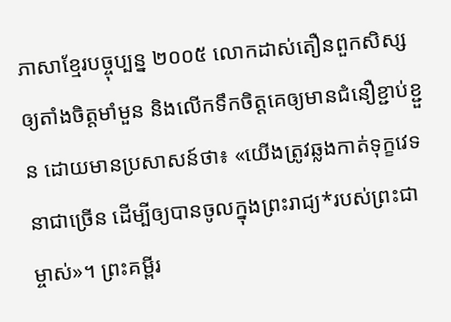ភាសាខ្មែរបច្ចុប្បន្ន ២០០៥ លោកដាស់តឿនពួកសិស្សឲ្យតាំងចិត្តមាំមួន និងលើកទឹកចិត្តគេឲ្យមានជំនឿខ្ជាប់ខ្ជួន ដោយមានប្រសាសន៍ថា៖ «យើងត្រូវឆ្លងកាត់ទុក្ខវេទនាជាច្រើន ដើម្បីឲ្យបានចូលក្នុងព្រះរាជ្យ*របស់ព្រះជាម្ចាស់»។ ព្រះគម្ពីរ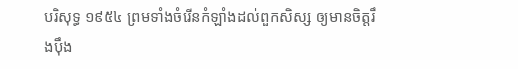បរិសុទ្ធ ១៩៥៤ ព្រមទាំងចំរើនកំឡាំងដល់ពួកសិស្ស ឲ្យមានចិត្តរឹងប៉ឹង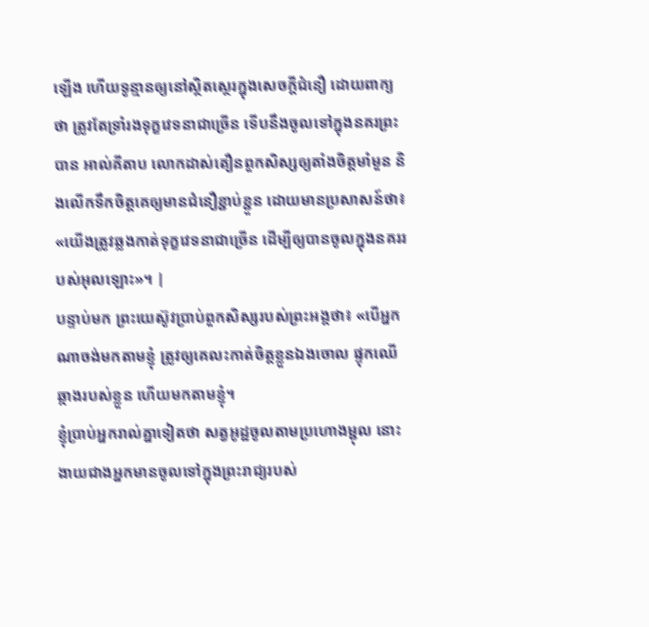ឡើង ហើយទូន្មានឲ្យនៅស្ថិតស្ថេរក្នុងសេចក្ដីជំនឿ ដោយពាក្យថា ត្រូវតែទ្រាំរងទុក្ខវេទនាជាច្រើន ទើបនឹងចូលទៅក្នុងនគរព្រះបាន អាល់គីតាប លោកដាស់តឿនពួកសិស្សឲ្យតាំងចិត្ដមាំមួន និងលើកទឹកចិត្ដគេឲ្យមានជំនឿខ្ជាប់ខ្ជួន ដោយមានប្រសាសន៍ថា៖ «យើងត្រូវឆ្លងកាត់ទុក្ខវេទនាជាច្រើន ដើម្បីឲ្យបានចូលក្នុងនគររបស់អុលឡោះ»។ |
បន្ទាប់មក ព្រះយេស៊ូវប្រាប់ពួកសិស្សរបស់ព្រះអង្គថា៖ «បើអ្នកណាចង់មកតាមខ្ញុំ ត្រូវឲ្យគេលះកាត់ចិត្តខ្លួនឯងចោល ផ្ទុកឈើឆ្កាងរបស់ខ្លួន ហើយមកតាមខ្ញុំ។
ខ្ញុំប្រាប់អ្នករាល់គ្នាទៀតថា សត្វអូដ្ឋចូលតាមប្រហោងម្ជុល នោះងាយជាងអ្នកមានចូលទៅក្នុងព្រះរាជ្យរបស់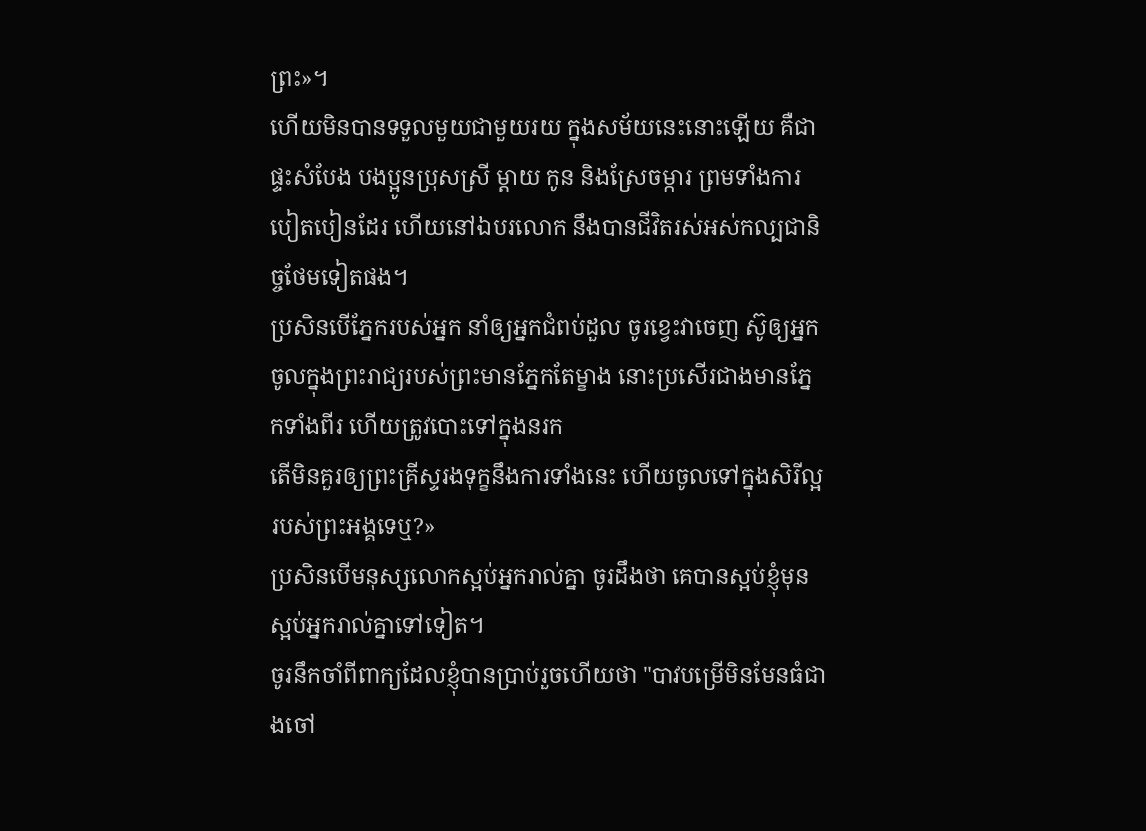ព្រះ»។
ហើយមិនបានទទួលមួយជាមួយរយ ក្នុងសម័យនេះនោះឡើយ គឺជាផ្ទះសំបែង បងប្អូនប្រុសស្រី ម្តាយ កូន និងស្រែចម្ការ ព្រមទាំងការបៀតបៀនដែរ ហើយនៅឯបរលោក នឹងបានជីវិតរស់អស់កល្បជានិច្ចថែមទៀតផង។
ប្រសិនបើភ្នែករបស់អ្នក នាំឲ្យអ្នកជំពប់ដួល ចូរខ្វេះវាចេញ ស៊ូឲ្យអ្នកចូលក្នុងព្រះរាជ្យរបស់ព្រះមានភ្នែកតែម្ខាង នោះប្រសើរជាងមានភ្នែកទាំងពីរ ហើយត្រូវបោះទៅក្នុងនរក
តើមិនគួរឲ្យព្រះគ្រីស្ទរងទុក្ខនឹងការទាំងនេះ ហើយចូលទៅក្នុងសិរីល្អរបស់ព្រះអង្គទេឬ?»
ប្រសិនបើមនុស្សលោកស្អប់អ្នករាល់គ្នា ចូរដឹងថា គេបានស្អប់ខ្ញុំមុនស្អប់អ្នករាល់គ្នាទៅទៀត។
ចូរនឹកចាំពីពាក្យដែលខ្ញុំបានប្រាប់រួចហើយថា "បាវបម្រើមិនមែនធំជាងចៅ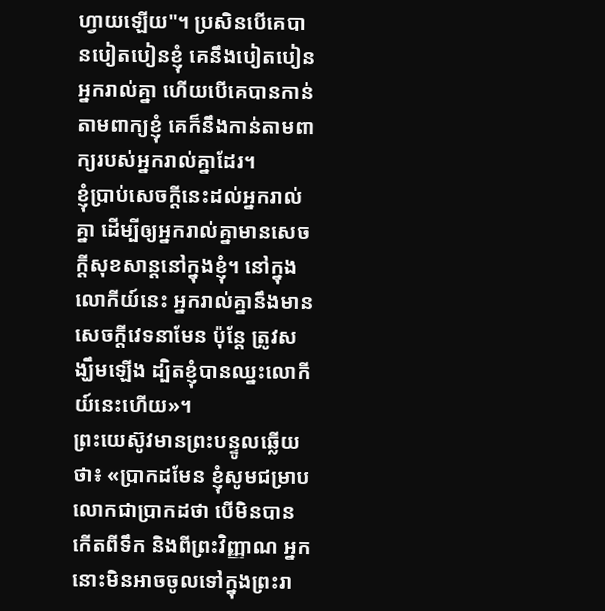ហ្វាយឡើយ"។ ប្រសិនបើគេបានបៀតបៀនខ្ញុំ គេនឹងបៀតបៀនអ្នករាល់គ្នា ហើយបើគេបានកាន់តាមពាក្យខ្ញុំ គេក៏នឹងកាន់តាមពាក្យរបស់អ្នករាល់គ្នាដែរ។
ខ្ញុំប្រាប់សេចក្ដីនេះដល់អ្នករាល់គ្នា ដើម្បីឲ្យអ្នករាល់គ្នាមានសេចក្តីសុខសាន្តនៅក្នុងខ្ញុំ។ នៅក្នុងលោកីយ៍នេះ អ្នករាល់គ្នានឹងមានសេចក្តីវេទនាមែន ប៉ុន្តែ ត្រូវសង្ឃឹមឡើង ដ្បិតខ្ញុំបានឈ្នះលោកីយ៍នេះហើយ»។
ព្រះយេស៊ូវមានព្រះបន្ទូលឆ្លើយថា៖ «ប្រាកដមែន ខ្ញុំសូមជម្រាបលោកជាប្រាកដថា បើមិនបានកើតពីទឹក និងពីព្រះវិញ្ញាណ អ្នកនោះមិនអាចចូលទៅក្នុងព្រះរា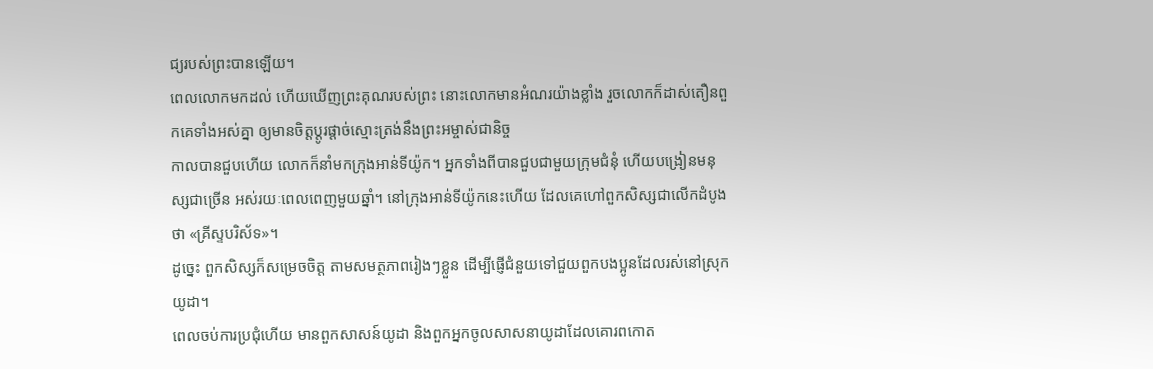ជ្យរបស់ព្រះបានឡើយ។
ពេលលោកមកដល់ ហើយឃើញព្រះគុណរបស់ព្រះ នោះលោកមានអំណរយ៉ាងខ្លាំង រួចលោកក៏ដាស់តឿនពួកគេទាំងអស់គ្នា ឲ្យមានចិត្តប្ដូរផ្ដាច់ស្មោះត្រង់នឹងព្រះអម្ចាស់ជានិច្ច
កាលបានជួបហើយ លោកក៏នាំមកក្រុងអាន់ទីយ៉ូក។ អ្នកទាំងពីបានជួបជាមួយក្រុមជំនុំ ហើយបង្រៀនមនុស្សជាច្រើន អស់រយៈពេលពេញមួយឆ្នាំ។ នៅក្រុងអាន់ទីយ៉ូកនេះហើយ ដែលគេហៅពួកសិស្សជាលើកដំបូងថា «គ្រីស្ទបរិស័ទ»។
ដូច្នេះ ពួកសិស្សក៏សម្រេចចិត្ត តាមសមត្ថភាពរៀងៗខ្លួន ដើម្បីផ្ញើជំនួយទៅជួយពួកបងប្អូនដែលរស់នៅស្រុកយូដា។
ពេលចប់ការប្រជុំហើយ មានពួកសាសន៍យូដា និងពួកអ្នកចូលសាសនាយូដាដែលគោរពកោត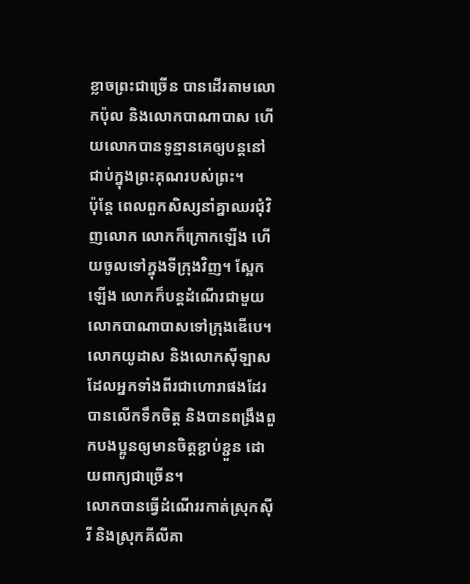ខ្លាចព្រះជាច្រើន បានដើរតាមលោកប៉ុល និងលោកបាណាបាស ហើយលោកបានទូន្មានគេឲ្យបន្តនៅជាប់ក្នុងព្រះគុណរបស់ព្រះ។
ប៉ុន្តែ ពេលពួកសិស្សនាំគ្នាឈរជុំវិញលោក លោកក៏ក្រោកឡើង ហើយចូលទៅក្នុងទីក្រុងវិញ។ ស្អែកឡើង លោកក៏បន្តដំណើរជាមួយលោកបាណាបាសទៅក្រុងឌើបេ។
លោកយូដាស និងលោកស៊ីឡាស ដែលអ្នកទាំងពីរជាហោរាផងដែរ បានលើកទឹកចិត្ត និងបានពង្រឹងពួកបងប្អូនឲ្យមានចិត្តខ្ជាប់ខ្ជួន ដោយពាក្យជាច្រើន។
លោកបានធ្វើដំណើររកាត់ស្រុកស៊ីរី និងស្រុកគីលីគា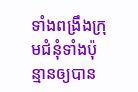ទាំងពង្រឹងក្រុមជំនុំទាំងប៉ុន្មានឲ្យបាន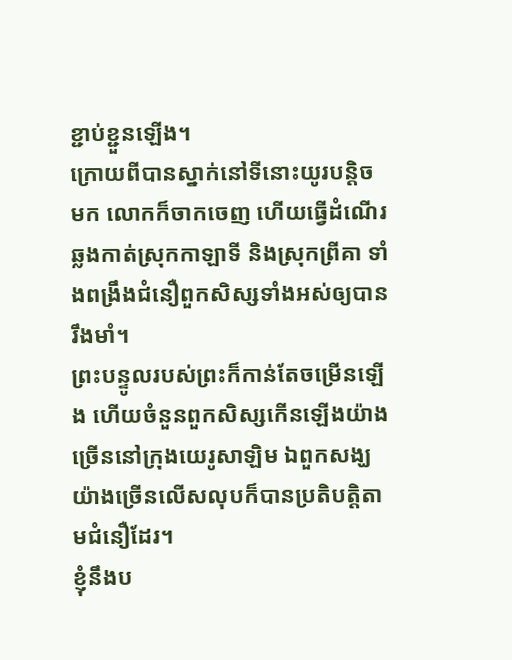ខ្ជាប់ខ្ជួនឡើង។
ក្រោយពីបានស្នាក់នៅទីនោះយូរបន្ដិចមក លោកក៏ចាកចេញ ហើយធ្វើដំណើរឆ្លងកាត់ស្រុកកាឡាទី និងស្រុកព្រីគា ទាំងពង្រឹងជំនឿពួកសិស្សទាំងអស់ឲ្យបានរឹងមាំ។
ព្រះបន្ទូលរបស់ព្រះក៏កាន់តែចម្រើនឡើង ហើយចំនួនពួកសិស្សកើនឡើងយ៉ាងច្រើននៅក្រុងយេរូសាឡិម ឯពួកសង្ឃយ៉ាងច្រើនលើសលុបក៏បានប្រតិបត្តិតាមជំនឿដែរ។
ខ្ញុំនឹងប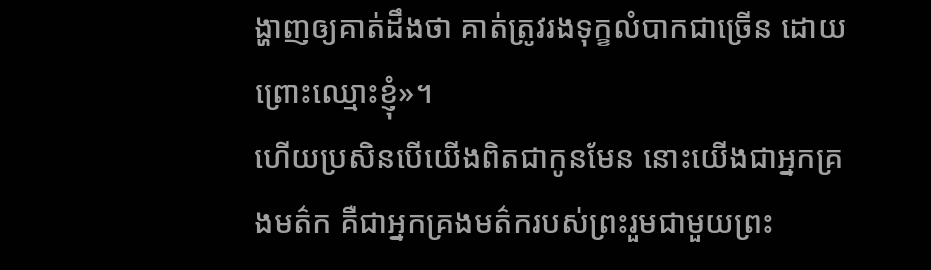ង្ហាញឲ្យគាត់ដឹងថា គាត់ត្រូវរងទុក្ខលំបាកជាច្រើន ដោយព្រោះឈ្មោះខ្ញុំ»។
ហើយប្រសិនបើយើងពិតជាកូនមែន នោះយើងជាអ្នកគ្រងមត៌ក គឺជាអ្នកគ្រងមត៌ករបស់ព្រះរួមជាមួយព្រះ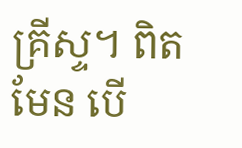គ្រីស្ទ។ ពិតមែន បើ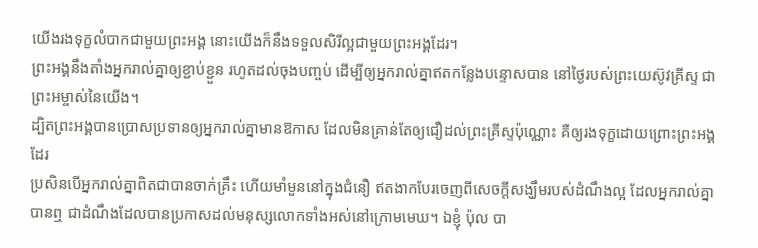យើងរងទុក្ខលំបាកជាមួយព្រះអង្គ នោះយើងក៏នឹងទទួលសិរីល្អជាមួយព្រះអង្គដែរ។
ព្រះអង្គនឹងតាំងអ្នករាល់គ្នាឲ្យខ្ជាប់ខ្ជួន រហូតដល់ចុងបញ្ចប់ ដើម្បីឲ្យអ្នករាល់គ្នាឥតកន្លែងបន្ទោសបាន នៅថ្ងៃរបស់ព្រះយេស៊ូវគ្រីស្ទ ជាព្រះអម្ចាស់នៃយើង។
ដ្បិតព្រះអង្គបានប្រោសប្រទានឲ្យអ្នករាល់គ្នាមានឱកាស ដែលមិនគ្រាន់តែឲ្យជឿដល់ព្រះគ្រីស្ទប៉ុណ្ណោះ គឺឲ្យរងទុក្ខដោយព្រោះព្រះអង្គដែរ
ប្រសិនបើអ្នករាល់គ្នាពិតជាបានចាក់គ្រឹះ ហើយមាំមួននៅក្នុងជំនឿ ឥតងាកបែរចេញពីសេចក្តីសង្ឃឹមរបស់ដំណឹងល្អ ដែលអ្នករាល់គ្នាបានឮ ជាដំណឹងដែលបានប្រកាសដល់មនុស្សលោកទាំងអស់នៅក្រោមមេឃ។ ឯខ្ញុំ ប៉ុល បា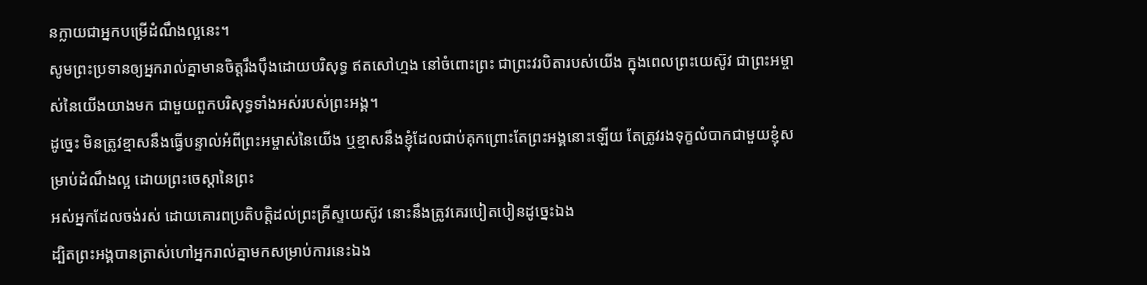នក្លាយជាអ្នកបម្រើដំណឹងល្អនេះ។
សូមព្រះប្រទានឲ្យអ្នករាល់គ្នាមានចិត្តរឹងប៉ឹងដោយបរិសុទ្ធ ឥតសៅហ្មង នៅចំពោះព្រះ ជាព្រះវរបិតារបស់យើង ក្នុងពេលព្រះយេស៊ូវ ជាព្រះអម្ចាស់នៃយើងយាងមក ជាមួយពួកបរិសុទ្ធទាំងអស់របស់ព្រះអង្គ។
ដូច្នេះ មិនត្រូវខ្មាសនឹងធ្វើបន្ទាល់អំពីព្រះអម្ចាស់នៃយើង ឬខ្មាសនឹងខ្ញុំដែលជាប់គុកព្រោះតែព្រះអង្គនោះឡើយ តែត្រូវរងទុក្ខលំបាកជាមួយខ្ញុំសម្រាប់ដំណឹងល្អ ដោយព្រះចេស្តានៃព្រះ
អស់អ្នកដែលចង់រស់ ដោយគោរពប្រតិបត្តិដល់ព្រះគ្រីស្ទយេស៊ូវ នោះនឹងត្រូវគេរបៀតបៀនដូច្នេះឯង
ដ្បិតព្រះអង្គបានត្រាស់ហៅអ្នករាល់គ្នាមកសម្រាប់ការនេះឯង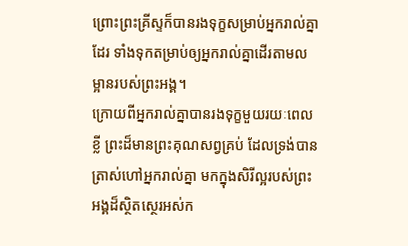ព្រោះព្រះគ្រីស្ទក៏បានរងទុក្ខសម្រាប់អ្នករាល់គ្នាដែរ ទាំងទុកតម្រាប់ឲ្យអ្នករាល់គ្នាដើរតាមលម្អានរបស់ព្រះអង្គ។
ក្រោយពីអ្នករាល់គ្នាបានរងទុក្ខមួយរយៈពេលខ្លី ព្រះដ៏មានព្រះគុណសព្វគ្រប់ ដែលទ្រង់បានត្រាស់ហៅអ្នករាល់គ្នា មកក្នុងសិរីល្អរបស់ព្រះអង្គដ៏ស្ថិតស្ថេរអស់ក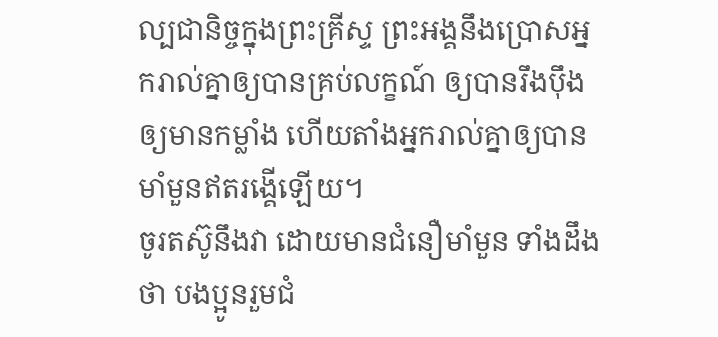ល្បជានិច្ចក្នុងព្រះគ្រីស្ទ ព្រះអង្គនឹងប្រោសអ្នករាល់គ្នាឲ្យបានគ្រប់លក្ខណ៍ ឲ្យបានរឹងប៉ឹង ឲ្យមានកម្លាំង ហើយតាំងអ្នករាល់គ្នាឲ្យបានមាំមួនឥតរង្គើឡើយ។
ចូរតស៊ូនឹងវា ដោយមានជំនឿមាំមួន ទាំងដឹងថា បងប្អូនរួមជំ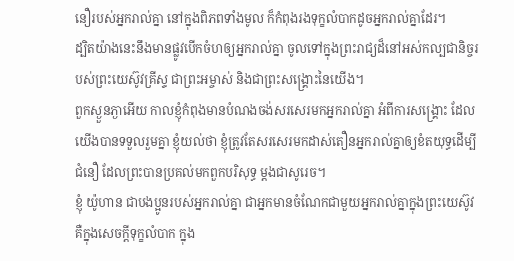នឿរបស់អ្នករាល់គ្នា នៅក្នុងពិភពទាំងមូល ក៏កំពុងរងទុក្ខលំបាកដូចអ្នករាល់គ្នាដែរ។
ដ្បិតយ៉ាងនេះនឹងមានផ្លូវបើកចំហឲ្យអ្នករាល់គ្នា ចូលទៅក្នុងព្រះរាជ្យដ៏នៅអស់កល្បជានិច្ចរបស់ព្រះយេស៊ូវគ្រីស្ទ ជាព្រះអម្ចាស់ និងជាព្រះសង្គ្រោះនៃយើង។
ពួកស្ងួនភ្ងាអើយ កាលខ្ញុំកំពុងមានបំណងចង់សរសេរមកអ្នករាល់គ្នា អំពីការសង្គ្រោះ ដែលយើងបានទទួលរួមគ្នា ខ្ញុំយល់ថា ខ្ញុំត្រូវតែសរសេរមកដាស់តឿនអ្នករាល់គ្នាឲ្យខំតយុទ្ធដើម្បីជំនឿ ដែលព្រះបានប្រគល់មកពួកបរិសុទ្ធ ម្ដងជាសូរេច។
ខ្ញុំ យ៉ូហាន ជាបងប្អូនរបស់អ្នករាល់គ្នា ជាអ្នកមានចំណែកជាមួយអ្នករាល់គ្នាក្នុងព្រះយេស៊ូវ គឺក្នុងសេចក្តីទុក្ខលំបាក ក្នុង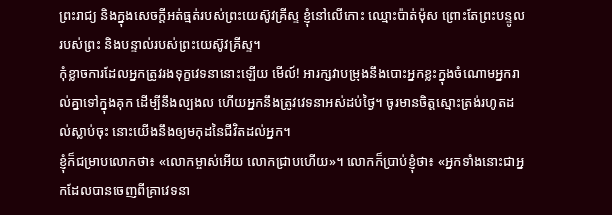ព្រះរាជ្យ និងក្នុងសេចក្ដីអត់ធ្មត់របស់ព្រះយេស៊ូវគ្រីស្ទ ខ្ញុំនៅលើកោះ ឈ្មោះប៉ាត់ម៉ុស ព្រោះតែព្រះបន្ទូលរបស់ព្រះ និងបន្ទាល់របស់ព្រះយេស៊ូវគ្រីស្ទ។
កុំខ្លាចការដែលអ្នកត្រូវរងទុក្ខវេទនានោះឡើយ មើល៍! អារក្សវាបម្រុងនឹងបោះអ្នកខ្លះក្នុងចំណោមអ្នករាល់គ្នាទៅក្នុងគុក ដើម្បីនឹងល្បងល ហើយអ្នកនឹងត្រូវវេទនាអស់ដប់ថ្ងៃ។ ចូរមានចិត្តស្មោះត្រង់រហូតដល់ស្លាប់ចុះ នោះយើងនឹងឲ្យមកុដនៃជីវិតដល់អ្នក។
ខ្ញុំក៏ជម្រាបលោកថា៖ «លោកម្ចាស់អើយ លោកជ្រាបហើយ»។ លោកក៏ប្រាប់ខ្ញុំថា៖ «អ្នកទាំងនោះជាអ្នកដែលបានចេញពីគ្រាវេទនា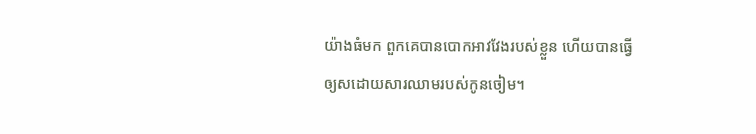យ៉ាងធំមក ពួកគេបានបោកអាវវែងរបស់ខ្លួន ហើយបានធ្វើឲ្យសដោយសារឈាមរបស់កូនចៀម។